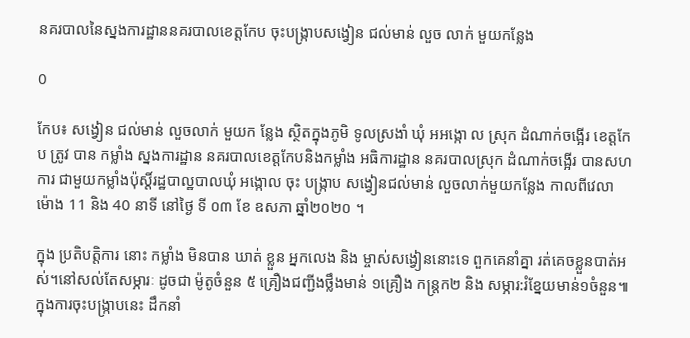នគរបាលនៃស្នងការដ្ឋាននគរបាលខេត្តកែប ចុះបង្ក្រាបសង្វៀន ជល់មាន់ លួច លាក់ មួយកន្លែង

0

កែប៖ សង្វៀន ជល់មាន់ លួចលាក់ មួយក ន្លែង ស្ថិតក្នុងភូមិ ទូលស្រងាំ ឃុំ អអង្កោ ល ស្រុក ដំណាក់ចង្អើរ ខេត្តកែប ត្រូវ បាន កម្លាំង ស្នងការដ្ឋាន នគរបាលខេត្តកែបនិងកម្លាំង អធិការដ្ឋាន នគរបាលស្រុក ដំណាក់ចង្អើរ បានសហការ ជាមួយកម្លាំងប៉ុស្តិ៍រដ្ឋបាល្ឋបាលឃុំ អង្កោល ចុះ បង្ក្រាប សង្វៀនជល់មាន់ លួចលាក់មួយកន្លែង កាលពីវេលាម៉ោង 11 និង 40 នាទី នៅថ្ងៃ ទី ០៣ ខែ ឧសភា ឆ្នាំ២០២០ ។

ក្នុង ប្រតិបត្តិការ នោះ កម្លាំង មិនបាន ឃាត់ ខ្លួន អ្នកលេង និង ម្ចាស់សង្វៀននោះទេ ពួកគេនាំគ្នា រត់គេចខ្លួនបាត់អស់។នៅសល់តែសម្ភារៈ ដូចជា ម៉ូតូចំនួន ៥ គ្រឿងជញ្ជីងថ្លឹងមាន់ ១គ្រឿង កន្ត្រក២ និង សម្ភារ:រំខ្នែយមាន់១ចំនួន៕ក្នុងការចុះបង្ក្រាបនេះ ដឹកនាំ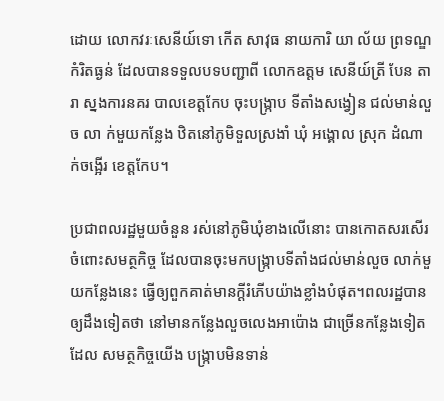ដោយ លោកវរៈសេនីយ៍ទោ កើត សាវុធ នាយការិ យា ល័យ ព្រទណ្ឌកំរិតធ្ងន់ ដែលបានទទួលបទបញ្ជាពី លោកឧត្តម សេនីយ៍ត្រី បែន តារា ស្នងការនគរ បាលខេត្តកែប ចុះបង្ក្រាប ទីតាំងសង្វៀន ជល់មាន់លួច លា ក់មួយកន្លែង ឋិតនៅភូមិទួលស្រងាំ ឃុំ អង្គោល ស្រុក ដំណាក់ចង្អើរ ខេត្តកែប។

ប្រជាពលរដ្ឋមួយចំនួន រស់នៅភូមិឃុំខាងលើនោះ បានកោតសរសើរចំពោះសមត្ថកិច្ច ដែលបានចុះមកបង្ក្រាបទីតាំងជល់មាន់លួច លាក់មួយកន្លែងនេះ ធ្វើឲ្យពួកគាត់មានក្តីរំភើបយ៉ាងខ្លាំងបំផុត។ពលរដ្ឋបានឲ្យដឹងទៀតថា នៅមានកន្លែងលួចលេងអាប៉ោង ជាច្រើនកន្លែងទៀត ដែល សមត្ថកិច្ចយើង បង្ក្រាបមិនទាន់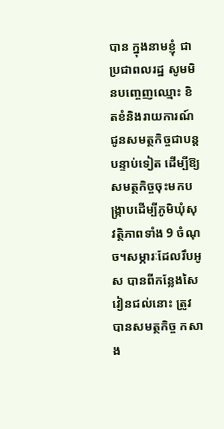បាន ក្នុងនាមខ្ញុំ ជាប្រជាពលរដ្ឋ សូមមិនបញ្ចេញឈ្មោះ ខិតខំនិងរាយការណ៍ជូនសមត្ថកិច្ចជាបន្តបន្ទាប់ទៀត ដើម្បីឱ្យសមត្ថកិច្ចចុះមកបង្ក្រាបដើម្បីភូមិឃុំសុវត្ថិភាពទាំង 9 ចំណុច។សម្ភារៈដែលរឹបអូស បានពីកន្លែងសៃវៀនជល់នោះ ត្រូវបានសមត្ថកិច្ច កសាង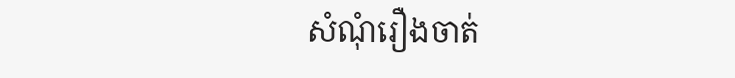សំណុំរឿងចាត់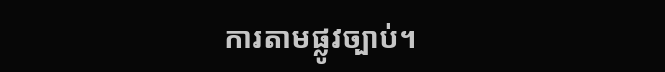ការតាមផ្លូវច្បាប់។